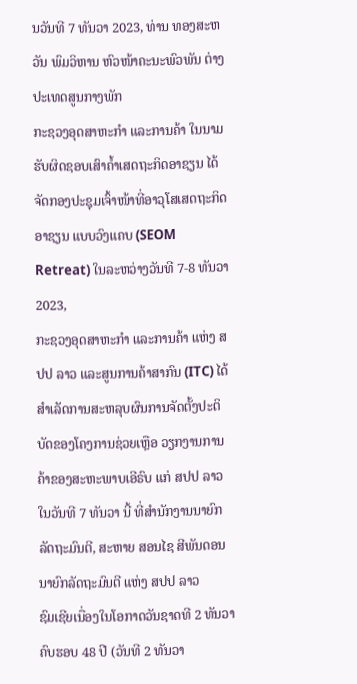ນວັນທີ 7 ທັນວາ 2023, ທ່ານ ທອງສະຫວັນ ພົມວິຫານ ຫົວໜ້າຄະນະພົວພັນ ຕ່າງປະເທດສູນກາງພັກ
ກະຊວງອຸດສາຫະກໍາ ແລະການຄ້າ ໃນນາມຮັບຜິດຊອບເສົາຄໍ້າເສດຖະກິດອາຊຽນ ໄດ້ຈັດກອງປະຊຸມເຈົ້າໜ້າທີ່ອາວຸໂສເສດຖະກິດອາຊຽນ ແບບວົງແຄບ (SEOM Retreat) ໃນລະຫວ່າງວັນທີ 7-8 ທັນວາ 2023,
ກະຊວງອຸດສາຫະກຳ ແລະການຄ້າ ແຫ່ງ ສປປ ລາວ ແລະສູນການຄ້າສາກົນ (ITC) ໄດ້ສຳເລັດການສະຫລຸບຜົນການຈັດຕັ້ງປະຕິບັດຂອງໂຄງການຊ່ວຍເຫຼືອ ວຽກງານການຄ້າຂອງສະຫະພາບເອີຣົບ ແກ່ ສປປ ລາວ
ໃນວັນທີ 7 ທັນວາ ນີ້ ທີ່ສໍານັກງານນາຍົກລັດຖະມົນຕີ, ສະຫາຍ ສອນໄຊ ສີພັນດອນ ນາຍົກລັດຖະມົນຕີ ແຫ່ງ ສປປ ລາວ
ຊົມເຊີຍເນື່ອງໃນໂອກາດວັນຊາດທີ 2 ທັນວາ ຄົບຮອບ 48 ປີ (ວັນທີ 2 ທັນວາ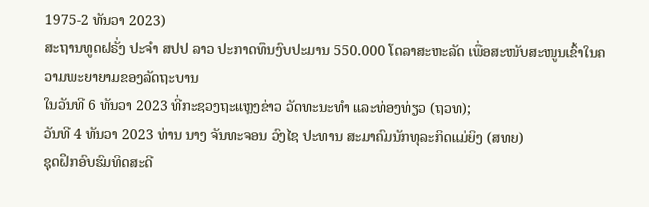1975-2 ທັນວາ 2023)
ສະຖານທູດຝຣັ່ງ ປະຈຳ ສປປ ລາວ ປະກາດທຶນງົບປະມານ 550.000 ໂດລາສະຫະລັດ ເພື່ອສະໜັບສະໜູນເຂົ້າໃນຄວາມພະຍາຍາມຂອງລັດຖະບານ
ໃນວັນທີ 6 ທັນວາ 2023 ທີ່ກະຊວງຖະແຫຼງຂ່າວ ວັດທະນະທໍາ ແລະທ່ອງທ່ຽວ (ຖວທ);
ວັນທີ 4 ທັນວາ 2023 ທ່ານ ນາງ ຈັນທະຈອນ ວົງໄຊ ປະທານ ສະມາຄົມນັກທຸລະກິດແມ່ຍິງ (ສທຍ)
ຊຸດຝຶກອົບຮົມທິດສະດີ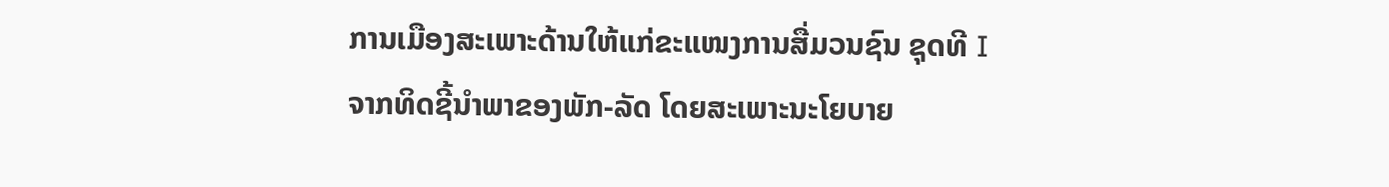ການເມືອງສະເພາະດ້ານໃຫ້ແກ່ຂະແໜງການສື່ມວນຊົນ ຊຸດທີ I
ຈາກທິດຊີ້ນຳພາຂອງພັກ-ລັດ ໂດຍສະເພາະນະໂຍບາຍ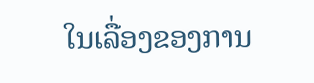ໃນເລື່ອງຂອງການ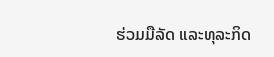ຮ່ວມມືລັດ ແລະທຸລະກິດ